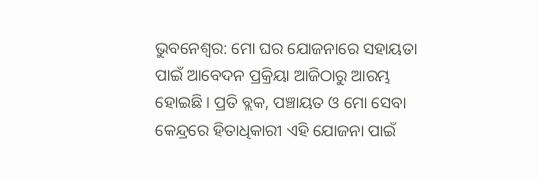ଭୁବନେଶ୍ବର: ମୋ ଘର ଯୋଜନାରେ ସହାୟତା ପାଇଁ ଆବେଦନ ପ୍ରକ୍ରିୟା ଆଜିଠାରୁ ଆରମ୍ଭ ହୋଇଛି । ପ୍ରତି ବ୍ଲକ, ପଞ୍ଚାୟତ ଓ ମୋ ସେବା କେନ୍ଦ୍ରରେ ହିତାଧିକାରୀ ଏହି ଯୋଜନା ପାଇଁ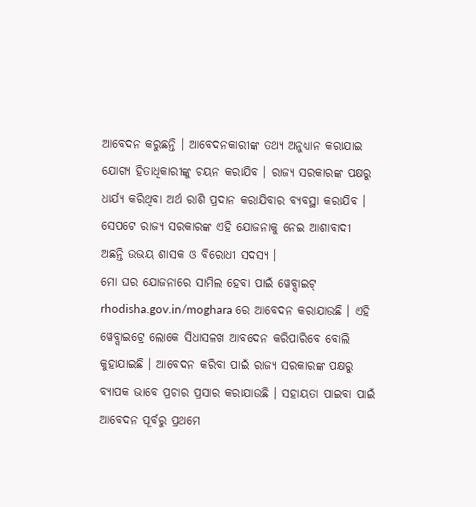ଆବେଦନ କରୁଛନ୍ତି । ଆବେଦନକାରୀଙ୍କ ତଥ୍ୟ ଅନୁଧ୍ୟାନ କରାଯାଇ ଯୋଗ୍ୟ ହିତାଧିକାରୀଙ୍କୁ ଚୟନ କରାଯିବ । ରାଜ୍ୟ ସରକାରଙ୍କ ପକ୍ଷରୁ ଧାର୍ଯ୍ୟ କରିଥିବା ଅର୍ଥ ରାଶି ପ୍ରଦାନ କରାଯିବାର ବ୍ୟବସ୍ଥା କରାଯିବ । ସେପଟେ ରାଜ୍ୟ ସରକାରଙ୍କ ଏହି ଯୋଜନାକୁ ନେଇ ଆଶାବାଦୀ ଅଛନ୍ତି ଉଭୟ ଶାସକ ଓ ବିରୋଧୀ ସଦସ୍ୟ ।
ମୋ ଘର ଯୋଜନାରେ ସାମିଲ ହେବା ପାଇଁ ୱେବ୍ସାଇଟ୍ rhodisha.gov.in/moghara ରେ ଆବେଦନ କରାଯାଉଛି । ଏହି ୱେବ୍ସାଇଟ୍ରେ ଲୋକେ ସିଧାସଳଖ ଆବଦେନ କରିପାରିବେ ବୋଲି କୁହାଯାଇଛି । ଆବେଦନ କରିବା ପାଇଁ ରାଜ୍ୟ ସରକାରଙ୍କ ପକ୍ଷରୁ ବ୍ୟାପକ ଭାବେ ପ୍ରଚାର ପ୍ରସାର କରାଯାଉଛି । ସହାୟତା ପାଇବା ପାଇଁ ଆବେଦନ ପୂର୍ବରୁ ପ୍ରଥମେ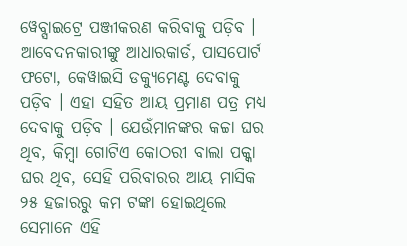ୱେବ୍ସାଇଟ୍ରେ ପଞ୍ଜୀକରଣ କରିବାକୁ ପଡ଼ିବ । ଆବେଦନକାରୀଙ୍କୁ ଆଧାରକାର୍ଡ, ପାସପୋର୍ଟ ଫଟୋ, କେୱାଇସି ଡକ୍ୟୁମେଣ୍ଟ ଦେବାକୁ ପଡ଼ିବ । ଏହା ସହିତ ଆୟ ପ୍ରମାଣ ପତ୍ର ମଧ୍ୟ ଦେବାକୁ ପଡ଼ିବ । ଯେଉଁମାନଙ୍କର କଚ୍ଚା ଘର ଥିବ, କିମ୍ବା ଗୋଟିଏ କୋଠରୀ ବାଲା ପକ୍କା ଘର ଥିବ, ସେହି ପରିବାରର ଆୟ ମାସିକ ୨୫ ହଜାରରୁ କମ ଟଙ୍କା ହୋଇଥିଲେ ସେମାନେ ଏହି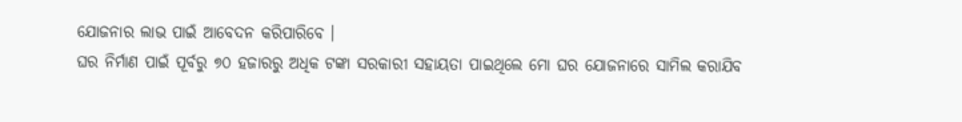ଯୋଜନାର ଲାଭ ପାଇଁ ଆବେଦନ କରିପାରିବେ ।
ଘର ନିର୍ମାଣ ପାଇଁ ପୂର୍ବରୁ ୭୦ ହଜାରରୁ ଅଧିକ ଟଙ୍କା ସରକାରୀ ସହାୟତା ପାଇଥିଲେ ମୋ ଘର ଯୋଜନାରେ ସାମିଲ କରାଯିବ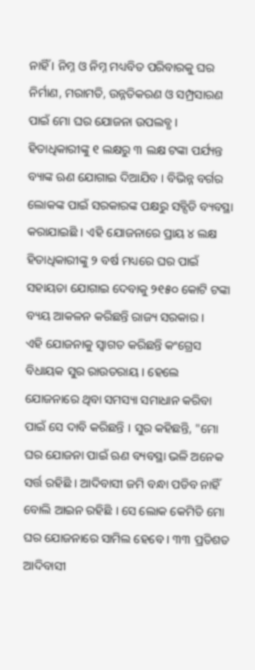ନାହିଁ । ନିମ୍ନ ଓ ନିମ୍ନ ମଧ୍ୟବିତ ପରିବାରକୁ ଘର ନିର୍ମାଣ, ମରାମତି, ଉନ୍ନତିକରଣ ଓ ସମ୍ପ୍ରସାରଣ ପାଇଁ ମୋ ଘର ଯୋଜନା ଉପଲବ୍ଧ । ହିତାଧିକାରୀଙ୍କୁ ୧ ଲକ୍ଷରୁ ୩ ଲକ୍ଷ ଟଙ୍କା ପର୍ଯ୍ୟନ୍ତ ବ୍ୟାଙ୍କ ଋଣ ଯୋଗାଇ ଦିଆଯିବ । ବିଭିନ୍ନ ବର୍ଗର ଲୋକଙ୍କ ପାଇଁ ସରକାରଙ୍କ ପକ୍ଷରୁ ସବ୍ସିଡି ବ୍ୟବସ୍ଥା କରାଯାଇଛି । ଏହି ଯୋଜନାରେ ପ୍ରାୟ ୪ ଲକ୍ଷ ହିତାଧିକାରୀଙ୍କୁ ୨ ବର୍ଷ ମଧ୍ୟରେ ଘର ପାଇଁ ସହାୟତା ଯୋଗାଇ ଦେବାକୁ ୨୧୫୦ କୋଟି ଟଙ୍କା ବ୍ୟୟ ଆକଳନ କରିଛନ୍ତି ରାଜ୍ୟ ସରକାର ।
ଏହି ଯୋଜନାକୁ ସ୍ବାଗତ କରିଛନ୍ତି କଂଗ୍ରେସ ବିଧାୟକ ସୁର ରାଉତରାୟ । ହେଲେ ଯୋଜନାରେ ଥିବା ସମସ୍ୟା ସମାଧାନ କରିବା ପାଇଁ ସେ ଦାବି କରିଛନ୍ତି । ସୁର କହିଛନ୍ତି, "ମୋ ଘର ଯୋଜନା ପାଇଁ ଋଣ ବ୍ୟବସ୍ଥା ଭଳି ଅନେକ ସର୍ତ୍ତ ରହିଛି । ଆଦିବାସୀ ଜମି ବନ୍ଧା ପଡିବ ନାହିଁ ବୋଲି ଆଇନ ରହିଛି । ସେ ଲୋକ କେମିତି ମୋ ଘର ଯୋଜନାରେ ସାମିଲ ହେବେ । ୩୩ ପ୍ରତିଶତ ଆଦିବାସୀ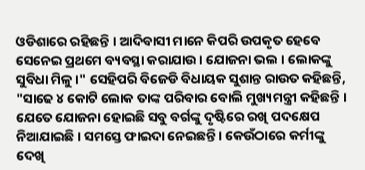ଓଡିଶାରେ ରହିଛନ୍ତି । ଆଦିବାସୀ ମାନେ କିପରି ଉପକୃତ ହେବେ ସେନେଇ ପ୍ରଥମେ ବ୍ୟବସ୍ଥା କରାଯାଉ । ଯୋଜନା ଭଲ । ଲୋକଙ୍କୁ ସୁବିଧା ମିଳୁ ।" ସେହିପରି ବିଜେଡି ବିଧାୟକ ସୁଶାନ୍ତ ରାଉତ କହିଛନ୍ତି, "ସାଢେ ୪ କୋଟି ଲୋକ ତାଙ୍କ ପରିବାର ବୋଲି ମୁଖ୍ୟମନ୍ତ୍ରୀ କହିଛନ୍ତି । ଯେତେ ଯୋଜନା ହୋଇଛି ସବୁ ବର୍ଗଙ୍କୁ ଦୃଷ୍ଟିରେ ରଖି ପଦକ୍ଷେପ ନିଆଯାଇଛି । ସମସ୍ତେ ଫାଇଦା ନେଇଛନ୍ତି । କେଉଁଠାରେ କର୍ମୀଙ୍କୁ ଦେଖି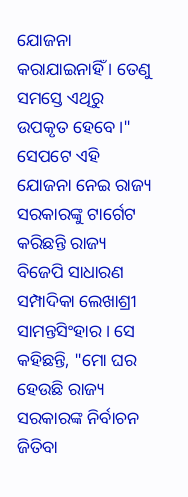ଯୋଜନା କରାଯାଇନାହିଁ । ତେଣୁ ସମସ୍ତେ ଏଥିରୁ ଉପକୃତ ହେବେ ।"
ସେପଟେ ଏହି ଯୋଜନା ନେଇ ରାଜ୍ୟ ସରକାରଙ୍କୁ ଟାର୍ଗେଟ କରିଛନ୍ତି ରାଜ୍ୟ ବିଜେପି ସାଧାରଣ ସମ୍ପାଦିକା ଲେଖାଶ୍ରୀ ସାମନ୍ତସିଂହାର । ସେ କହିଛନ୍ତି, "ମୋ ଘର ହେଉଛି ରାଜ୍ୟ ସରକାରଙ୍କ ନିର୍ବାଚନ ଜିତିବା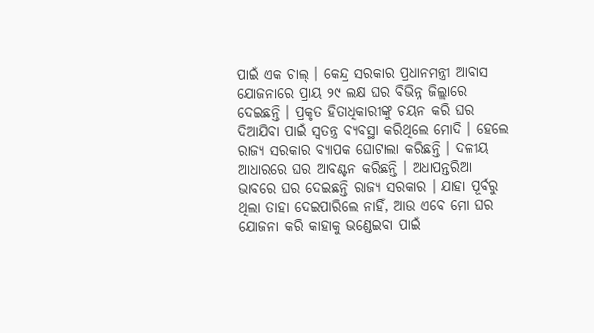ପାଇଁ ଏକ ଚାଲ୍ । କେନ୍ଦ୍ର ସରକାର ପ୍ରଧାନମନ୍ତ୍ରୀ ଆବାସ ଯୋଜନାରେ ପ୍ରାୟ ୨୯ ଲକ୍ଷ ଘର ବିଭିନ୍ନ ଜିଲ୍ଲାରେ ଦେଇଛନ୍ତି । ପ୍ରକୃତ ହିତାଧିକାରୀଙ୍କୁ ଚୟନ କରି ଘର ଦିଆଯିବା ପାଇଁ ସ୍ବତନ୍ତ୍ର ବ୍ୟବସ୍ଥା କରିଥିଲେ ମୋଦି । ହେଲେ ରାଜ୍ୟ ସରକାର ବ୍ୟାପକ ଘୋଟାଲା କରିଛନ୍ତି । ଦଳୀୟ ଆଧାରରେ ଘର ଆବଣ୍ଟନ କରିଛନ୍ତି । ଅଧାପନ୍ତରିଆ ଭାବରେ ଘର ଦେଇଛନ୍ତି ରାଜ୍ୟ ସରକାର । ଯାହା ପୂର୍ବରୁ ଥିଲା ତାହା ଦେଇପାରିଲେ ନାହିଁ, ଆଉ ଏବେ ମୋ ଘର ଯୋଜନା କରି କାହାକୁ ଭଣ୍ଡେଇବା ପାଇଁ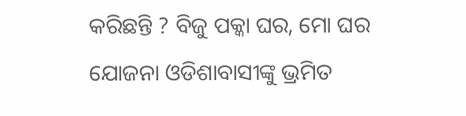କରିଛନ୍ତି ? ବିଜୁ ପକ୍କା ଘର, ମୋ ଘର ଯୋଜନା ଓଡିଶାବାସୀଙ୍କୁ ଭ୍ରମିତ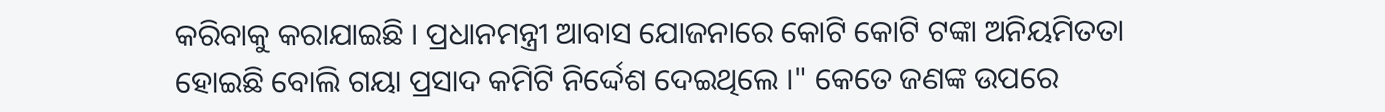କରିବାକୁ କରାଯାଇଛି । ପ୍ରଧାନମନ୍ତ୍ରୀ ଆବାସ ଯୋଜନାରେ କୋଟି କୋଟି ଟଙ୍କା ଅନିୟମିତତା ହୋଇଛି ବୋଲି ଗୟା ପ୍ରସାଦ କମିଟି ନିର୍ଦ୍ଦେଶ ଦେଇଥିଲେ ।" କେତେ ଜଣଙ୍କ ଉପରେ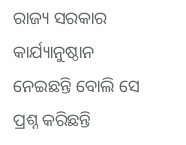ରାଜ୍ୟ ସରକାର କାର୍ଯ୍ୟାନୁଷ୍ଠାନ ନେଇଛନ୍ତି ବୋଲି ସେ ପ୍ରଶ୍ନ କରିଛନ୍ତି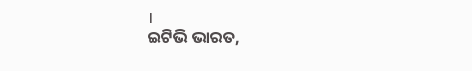।
ଇଟିଭି ଭାରତ,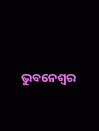ଭୁବନେଶ୍ବର